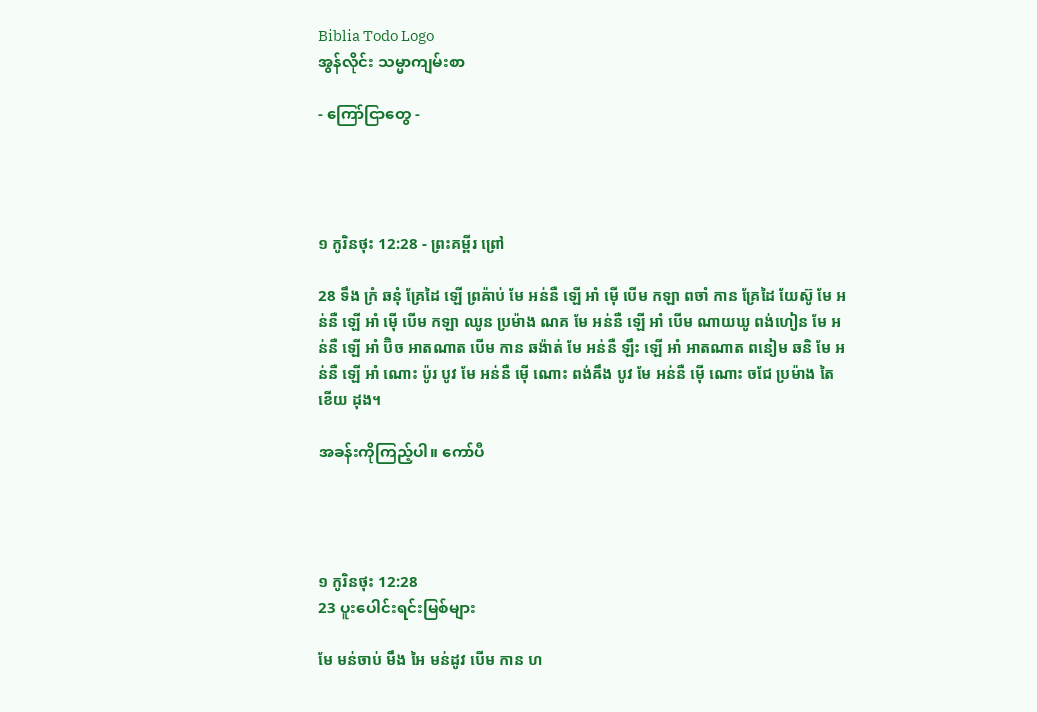Biblia Todo Logo
အွန်လိုင်း သမ္မာကျမ်းစာ

- ကြော်ငြာတွေ -




១ កូរិនថុះ 12:28 - ព្រះគម្ពីរ ព្រៅ

28 ទឹង ក្រំ ឆនុំ គ្រែដៃ ឡើ ព្រឝ៉ាប់ មែ អន់នឺ ឡើ អាំ ម៉ើ បើម កឡា ពចាំ កាន គ្រែដៃ យែស៊ូ មែ អន់នឺ ឡើ អាំ ម៉ើ បើម កឡា ឈូន ប្រម៉ាង ណគ មែ អន់នឺ ឡើ អាំ បើម ណាយឃូ ពង់ហៀន មែ អន់នឺ ឡើ អាំ ប៊ិច អាតណាត បើម កាន ឆង៉ាត់ មែ អន់នឺ ឡឹះ ឡើ អាំ អាតណាត ពនៀម ឆនិ មែ អន់នឺ ឡើ អាំ ណោះ ប៉ូរ បូវ មែ អន់នឺ ម៉ើ ណោះ ពង់ឝឹង បូវ មែ អន់នឺ ម៉ើ ណោះ ចជែ ប្រម៉ាង តៃ ខើយ ដុង។

အခန်းကိုကြည့်ပါ။ ကော်ပီ




១ កូរិនថុះ 12:28
23 ပူးပေါင်းရင်းမြစ်များ

មែ មន់ចាប់ មឹង អៃ មន់ដូវ បើម កាន ហ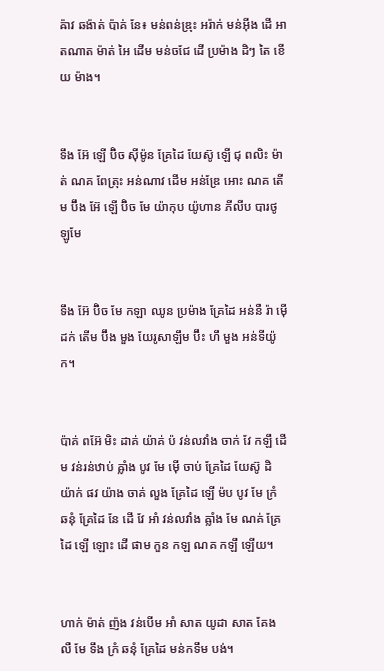ឝ៉ាវ ឆង៉ាត់ ប៉ាគ់ នែ៖ មន់ពន់ឌ្រុះ អរ៉ាក់ មន់អ៊ីង ដើ អាតណាត ម៉ាត់ អៃ ដើម មន់ចជែ ដើ ប្រម៉ាង ដិៗ តៃ ខើយ ម៉ាង។


ទឹង អ៊ែ ឡើ ប៊ិច ស៊ីម៉ូន គ្រែដៃ យែស៊ូ ឡើ ជុ ពលិះ ម៉ាត់ ណគ ពែត្រុះ អន់ណាវ ដើម អន់ឌ្រែ អោះ ណគ តើម ប៊ឹង អ៊ែ ឡើ ប៊ិច មែ យ៉ាកុប យ៉ូហាន ភីលីប បារថូឡូមែ


ទឹង អ៊ែ ប៊ិច មែ កឡា ឈូន ប្រម៉ាង គ្រែដៃ អន់នឺ រ៉ា ម៉ើ ដក់ តើម ប៊ឹង មួង យែរូសាឡឹម ប៊ឹះ ហឹ មួង អន់ទីយ៉ូក។


ប៉ាគ់ ពអ៊ែ មិះ ដាគ់ យ៉ាគ់ ប៉ វន់លវាំង ចាក់ វែ កឡឹ ដើម វន់រន់ឋាប់ ឝ្លាំង បូវ មែ ម៉ើ ចាប់ គ្រែដៃ យែស៊ូ ដិ យ៉ាក់ ផវ យ៉ាង ចាគ់ លួង គ្រែដៃ ឡើ ម៉ប បូវ មែ ក្រំ ឆនុំ គ្រែដៃ នែ ដើ វែ អាំ វន់លវាំង ឝ្លាំង មែ ណគ់ គ្រែដៃ ឡើ ឡោះ ដើ ផាម កួន កឡ ណគ កឡឹ ឡើយ។


ហាក់ ម៉ាត់ ញ៉ង វន់បើម អាំ សាត យូដា សាត គែង លឺ មែ ទឹង ក្រំ ឆនុំ គ្រែដៃ មន់កទឹម បង់។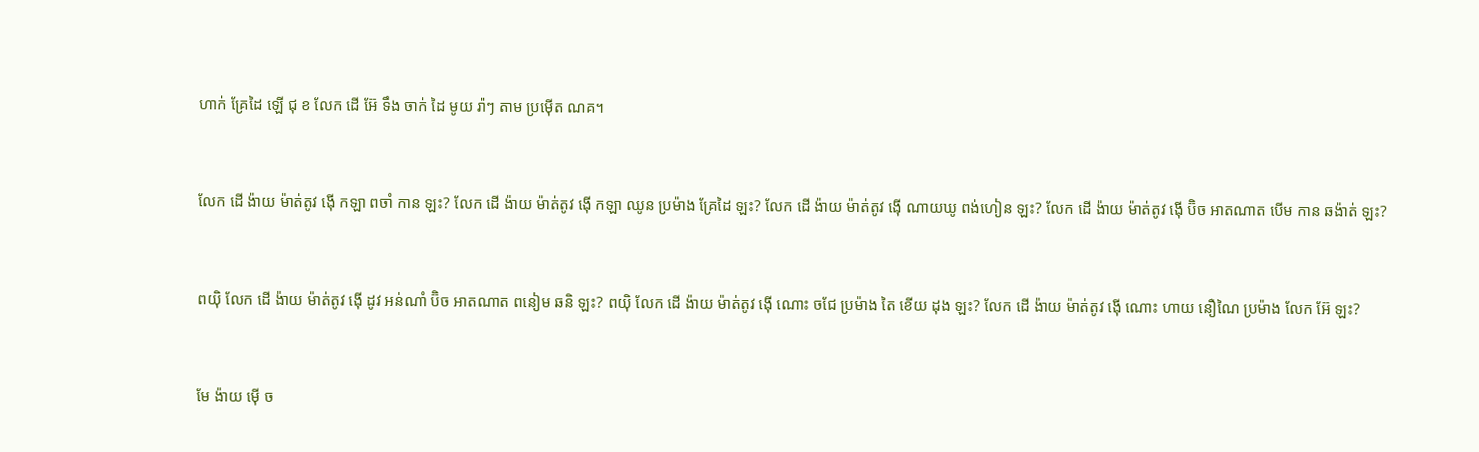ហាក់ គ្រែដៃ ឡើ ជុ ខ លែក ដើ អ៊ែ ទឹង ចាក់ ដៃ មូយ រ៉ាៗ តាម ប្រម៉ើត ណគ។


លែក ដើ ង៉ាយ ម៉ាត់តូវ ង៉ើ កឡា ពចាំ កាន ឡះ? លែក ដើ ង៉ាយ ម៉ាត់តូវ ង៉ើ កឡា ឈូន ប្រម៉ាង គ្រែដៃ ឡះ? លែក ដើ ង៉ាយ ម៉ាត់តូវ ង៉ើ ណាយឃូ ពង់ហៀន ឡះ? លែក ដើ ង៉ាយ ម៉ាត់តូវ ង៉ើ ប៊ិច អាតណាត បើម កាន ឆង៉ាត់ ឡះ?


ពយ៉ិ លែក ដើ ង៉ាយ ម៉ាត់តូវ ង៉ើ ដូវ អន់ណាំ ប៊ិច អាតណាត ពនៀម ឆនិ ឡះ? ពយ៉ិ លែក ដើ ង៉ាយ ម៉ាត់តូវ ង៉ើ ណោះ ចជែ ប្រម៉ាង តៃ ខើយ ដុង ឡះ? លែក ដើ ង៉ាយ ម៉ាត់តូវ ង៉ើ ណោះ ហាយ នឿណៃ ប្រម៉ាង លែក អ៊ែ ឡះ?


មែ ង៉ាយ ម៉ើ ច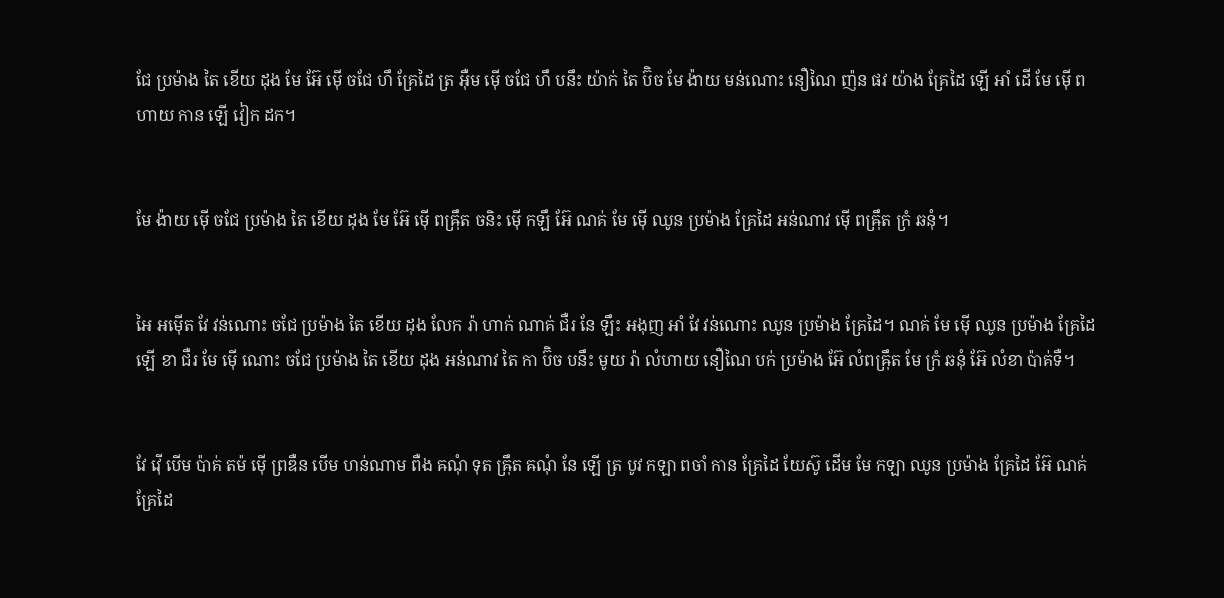ជែ ប្រម៉ាង តៃ ខើយ ដុង មែ អ៊ែ ម៉ើ ចជែ ហឹ គ្រែដៃ ត្រ អ៊ឺម ម៉ើ ចជែ ហឹ បនឹះ យ៉ាក់ តៃ ប៊ិច មែ ង៉ាយ មន់ណោះ នឿណៃ ញ៉ន ផវ យ៉ាង គ្រែដៃ ឡើ អាំ ដើ មែ ម៉ើ ពហាយ កាន ឡើ វៀក ដក។


មែ ង៉ាយ ម៉ើ ចជែ ប្រម៉ាង តៃ ខើយ ដុង មែ អ៊ែ ម៉ើ ពឝ៉្រឹត ចនិះ ម៉ើ កឡឹ អ៊ែ ណគ់ មែ ម៉ើ ឈូន ប្រម៉ាង គ្រែដៃ អន់ណាវ ម៉ើ ពឝ៉្រឹត ក្រំ ឆនុំ។


អៃ អម៉ើត វែ វន់ណោះ ចជែ ប្រម៉ាង តៃ ខើយ ដុង លែក រ៉ា ហាក់ ណាគ់ ជឺរ នែ ឡឹះ អងុញ អាំ វែ វន់ណោះ ឈូន ប្រម៉ាង គ្រែដៃ។ ណគ់ មែ ម៉ើ ឈូន ប្រម៉ាង គ្រែដៃ ឡើ ខា ជឺរ មែ ម៉ើ ណោះ ចជែ ប្រម៉ាង តៃ ខើយ ដុង អន់ណាវ តៃ កា ប៊ិច បនឹះ មូយ រ៉ា លំហាយ នឿណៃ បក់ ប្រម៉ាង អ៊ែ លំពឝ៉្រឹត មែ ក្រំ ឆនុំ អ៊ែ លំខា ប៉ាគ់ទឺ។


វែ វ៉ើ បើម ប៉ាគ់ តម៉ ម៉ើ ព្រឌឺន បើម ហន់ណាម ពឺង ឝណុំ ទុត ឝ៉្រឹត ឝណុំ នែ ឡើ ត្រ បូវ កឡា ពចាំ កាន គ្រែដៃ យែស៊ូ ដើម មែ កឡា ឈូន ប្រម៉ាង គ្រែដៃ អ៊ែ ណគ់ គ្រែដៃ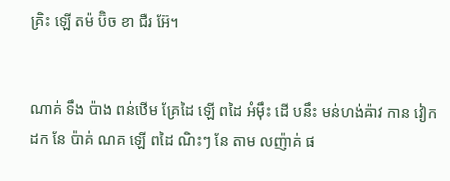គ្រិះ ឡើ តម៉ ប៊ិច ខា ជឺរ អ៊ែ។


ណាគ់ ទឹង ប៉ាង ពន់ឋើម គ្រែដៃ ឡើ ពដៃ អំម៉ឹះ ដើ បនឹះ មន់ហង់ឝ៉ាវ កាន វៀក ដក នែ ប៉ាគ់ ណគ ឡើ ពដៃ ណិះៗ នែ តាម លញ៉ាគ់ ផ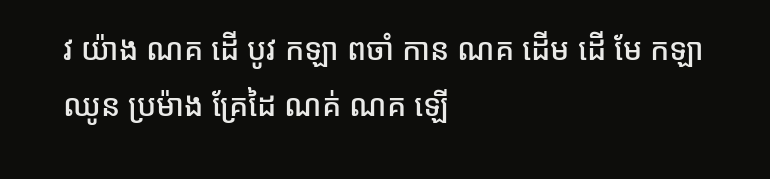វ យ៉ាង ណគ ដើ បូវ កឡា ពចាំ កាន ណគ ដើម ដើ មែ កឡា ឈូន ប្រម៉ាង គ្រែដៃ ណគ់ ណគ ឡើ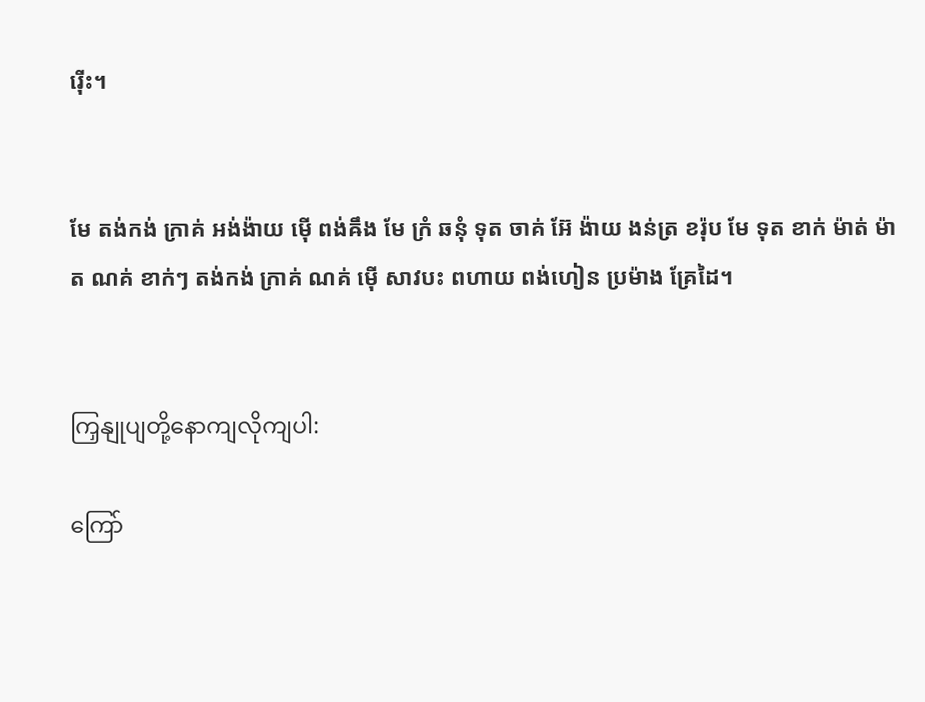រ៉ើះ។


មែ តង់កង់ ក្រាគ់ អង់ង៉ាយ ម៉ើ ពង់ឝឹង មែ ក្រំ ឆនុំ ទុត ចាគ់ អ៊ែ ង៉ាយ ងន់ត្រ ខរ៉ុប មែ ទុត ខាក់ ម៉ាត់ ម៉ាត ណគ់ ខាក់ៗ តង់កង់ ក្រាគ់ ណគ់ ម៉ើ សាវបះ ពហាយ ពង់ហៀន ប្រម៉ាង គ្រែដៃ។


ကြှနျုပျတို့နောကျလိုကျပါ:

ကြော်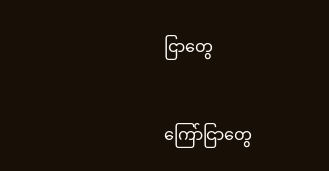ငြာတွေ


ကြော်ငြာတွေ